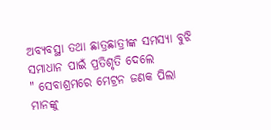ଅବ୍ୟବସ୍ଥା ତଥା ଛାତ୍ରଛାତ୍ରୀଙ୍କ ସମସ୍ୟା ବୁଝି ସମାଧାନ ପାଇଁ ପ୍ରତିଶୃତି ଦେଲେ
" ସେବାଶ୍ରମରେ ମେଟ୍ରନ ଜଣକ ପିଲା ମାନଙ୍କୁ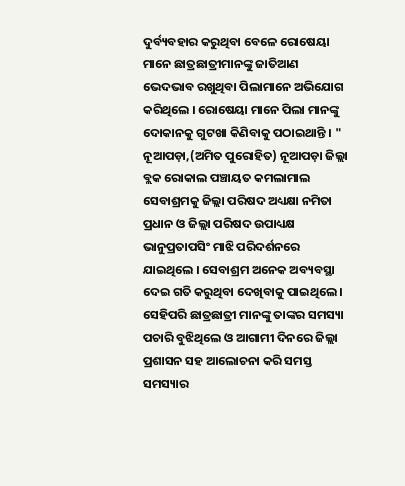ଦୁର୍ବ୍ୟବହାର କରୁଥିବା ବେଳେ ରୋଷେୟା ମାନେ ଛାତ୍ରଛାତ୍ରୀମାନଙ୍କୁ ଜାତିଆଣ ଭେଦଭାବ ରଖୁଥିବା ପିଲାମାନେ ଅଭିଯୋଗ କରିଥିଲେ । ରୋଷେୟା ମାନେ ପିଲା ମାନଙ୍କୁ ଦୋକାନକୁ ଗୁଟଖା କିଣିବାକୁ ପଠାଇଥାନ୍ତି । "
ନୂଆପଡ଼ା,(ଅମିତ ପୁରୋହିତ) ନୂଆପଡ଼ା ଜିଲ୍ଲା ବ୍ଲକ ରୋକାଲ ପଞ୍ଚାୟତ କମଲାମାଲ ସେବାଶ୍ରମକୁ ଜିଲ୍ଲା ପରିଷଦ ଅଧ୍ୟକ୍ଷା ନମିତା ପ୍ରଧାନ ଓ ଜିଲ୍ଲା ପରିଷଦ ଉପାଧ୍ୟକ୍ଷ ଭାନୁପ୍ରତାପସିଂ ମାଝି ପରିଦର୍ଶନରେ ଯାଇଥିଲେ । ସେବାଶ୍ରମ ଅନେକ ଅବ୍ୟବସ୍ଥା ଦେଇ ଗତି କରୁଥିବା ଦେଖିବାକୁ ପାଇଥିଲେ । ସେହିପରି ଛାତ୍ରଛାତ୍ରୀ ମାନଙ୍କୁ ତାଙ୍କର ସମସ୍ୟା ପଚାରି ବୁଝିଥିଲେ ଓ ଆଗାମୀ ଦିନରେ ଜିଲ୍ଲା ପ୍ରଶାସନ ସହ ଆଲୋଚନା କରି ସମସ୍ତ ସମସ୍ୟାର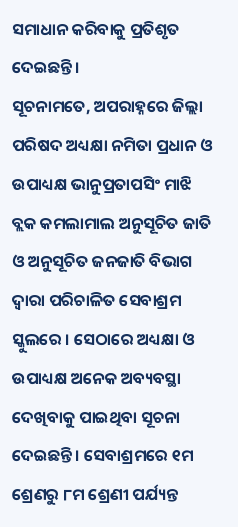ସମାଧାନ କରିବାକୁ ପ୍ରତିଶୃତ ଦେଇଛନ୍ତି ।
ସୂଚନାମତେ, ଅପରାହ୍ନରେ ଜିଲ୍ଲା ପରିଷଦ ଅଧ୍ୟକ୍ଷା ନମିତା ପ୍ରଧାନ ଓ ଉପାଧ୍ୟକ୍ଷ ଭାନୁପ୍ରତାପସିଂ ମାଝି ବ୍ଲକ କମଲାମାଲ ଅନୁସୂଚିତ ଜାତି ଓ ଅନୁସୂଚିତ ଜନଜାତି ବିଭାଗ ଦ୍ୱାରା ପରିଚାଳିତ ସେବାଶ୍ରମ ସ୍କୁଲରେ । ସେଠାରେ ଅଧ୍ୟକ୍ଷା ଓ ଉପାଧ୍ୟକ୍ଷ ଅନେକ ଅବ୍ୟବସ୍ଥା ଦେଖିବାକୁ ପାଇଥିବା ସୂଚନା ଦେଇଛନ୍ତି । ସେବାଶ୍ରମରେ ୧ମ ଶ୍ରେଣରୁ ୮ମ ଶ୍ରେଣୀ ପର୍ଯ୍ୟନ୍ତ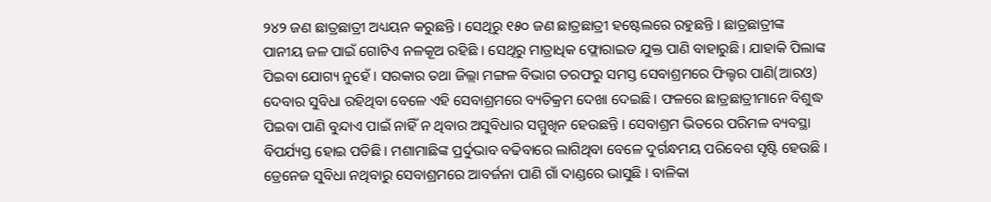୨୪୨ ଜଣ ଛାତ୍ରଛାତ୍ରୀ ଅଧ୍ୟୟନ କରୁଛନ୍ତି । ସେଥିରୁ ୧୫୦ ଜଣ ଛାତ୍ରଛାତ୍ରୀ ହଷ୍ଟେଲରେ ରହୁଛନ୍ତି । ଛାତ୍ରଛାତ୍ରୀଙ୍କ ପାନୀୟ ଜଳ ପାଇଁ ଗୋଟିଏ ନଳକୂଅ ରହିଛି । ସେଥିରୁ ମାତ୍ରାଧିକ ଫ୍ଲୋରାଇଡ ଯୁକ୍ତ ପାଣି ବାହାରୁଛି । ଯାହାକି ପିଲାଙ୍କ ପିଇବା ଯୋଗ୍ୟ ନୁହେଁ । ସରକାର ତଥା ଜିଲ୍ଲା ମଙ୍ଗଳ ବିଭାଗ ତରଫରୁ ସମସ୍ତ ସେବାଶ୍ରମରେ ଫିଲ୍ଟର ପାଣି(ଆରଓ) ଦେବାର ସୁବିଧା ରହିଥିବା ବେଳେ ଏହି ସେବାଶ୍ରମରେ ବ୍ୟତିକ୍ରମ ଦେଖା ଦେଇଛି । ଫଳରେ ଛାତ୍ରଛାତ୍ରୀମାନେ ବିଶୁଦ୍ଧ ପିଇବା ପାଣି ବୁନ୍ଦାଏ ପାଇଁ ନାହିଁ ନ ଥିବାର ଅସୁବିଧାର ସମ୍ମୁଖିନ ହେଉଛନ୍ତି । ସେବାଶ୍ରମ ଭିତରେ ପରିମଳ ବ୍ୟବସ୍ଥା ବିପର୍ଯ୍ୟସ୍ତ ହୋଇ ପଡିଛି । ମଶାମାଛିଙ୍କ ପ୍ରର୍ଦୁଭାବ ବଢିବାରେ ଲାଗିଥିବା ବେଳେ ଦୁର୍ଗନ୍ଧମୟ ପରିବେଶ ସୃଷ୍ଟି ହେଉଛି । ଡ୍ରେନେଜ ସୁବିଧା ନଥିବାରୁ ସେବାଶ୍ରମରେ ଆବର୍ଜନା ପାଣି ଗାଁ ଦାଣ୍ଡରେ ଭାସୁଛି । ବାଳିକା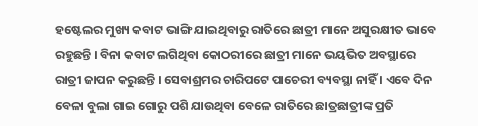ହଷ୍ଟେଲର ମୁଖ୍ୟ କବାଟ ଭାଙ୍ଗି ଯାଇଥିବାରୁ ରାତିରେ ଛାତ୍ରୀ ମାନେ ଅସୁରକ୍ଷୀତ ଭାବେ ରହୁଛନ୍ତି । ବିନା କବାଟ ଲଗିଥିବା କୋଠରୀରେ ଛାତ୍ରୀ ମାନେ ଭୟଭିତ ଅବସ୍ଥାରେ ରାତ୍ରୀ ଜାପନ କରୁଛନ୍ତି । ସେବାଶ୍ରମର ଚାରିପଟେ ପାଚେରୀ ବ୍ୟବସ୍ଥା ନାହିଁ । ଏବେ ଦିନ ବେଳା ବୁଲା ଗାଇ ଗୋରୁ ପଶି ଯାଉଥିବା ବେଳେ ରାତିରେ ଛାତ୍ରଛାତ୍ରୀଙ୍କ ପ୍ରତି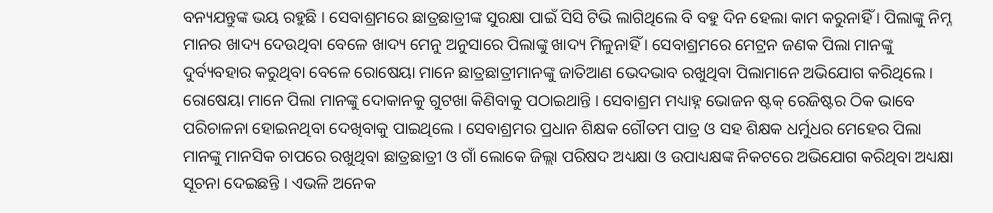ବନ୍ୟଯନ୍ତୁଙ୍କ ଭୟ ରହୁଛି । ସେବାଶ୍ରମରେ ଛାତ୍ରଛାତ୍ରୀଙ୍କ ସୁରକ୍ଷା ପାଇଁ ସିସି ଟିଭି ଲାଗିଥିଲେ ବି ବହୁ ଦିନ ହେଲା କାମ କରୁନାହିଁ । ପିଲାଙ୍କୁ ନିମ୍ନ ମାନର ଖାଦ୍ୟ ଦେଉଥିବା ବେଳେ ଖାଦ୍ୟ ମେନୁ ଅନୁସାରେ ପିଲାଙ୍କୁ ଖାଦ୍ୟ ମିଳୁନାହିଁ । ସେବାଶ୍ରମରେ ମେଟ୍ରନ ଜଣକ ପିଲା ମାନଙ୍କୁ ଦୁର୍ବ୍ୟବହାର କରୁଥିବା ବେଳେ ରୋଷେୟା ମାନେ ଛାତ୍ରଛାତ୍ରୀମାନଙ୍କୁ ଜାତିଆଣ ଭେଦଭାବ ରଖୁଥିବା ପିଲାମାନେ ଅଭିଯୋଗ କରିଥିଲେ । ରୋଷେୟା ମାନେ ପିଲା ମାନଙ୍କୁ ଦୋକାନକୁ ଗୁଟଖା କିଣିବାକୁ ପଠାଇଥାନ୍ତି । ସେବାଶ୍ରମ ମଧ୍ୟାହ୍ନ ଭୋଜନ ଷ୍ଟକ୍ ରେଜିଷ୍ଟର ଠିକ ଭାବେ ପରିଚାଳନା ହୋଇନଥିବା ଦେଖିବାକୁ ପାଇଥିଲେ । ସେବାଶ୍ରମର ପ୍ରଧାନ ଶିକ୍ଷକ ଗୌତମ ପାତ୍ର ଓ ସହ ଶିକ୍ଷକ ଧର୍ମୁଧର ମେହେର ପିଲା ମାନଙ୍କୁ ମାନସିକ ଚାପରେ ରଖୁଥିବା ଛାତ୍ରଛାତ୍ରୀ ଓ ଗାଁ ଲୋକେ ଜିଲ୍ଲା ପରିଷଦ ଅଧ୍ୟକ୍ଷା ଓ ଉପାଧ୍ୟକ୍ଷଙ୍କ ନିକଟରେ ଅଭିଯୋଗ କରିଥିବା ଅଧ୍ୟକ୍ଷା ସୂଚନା ଦେଇଛନ୍ତି । ଏଭଳି ଅନେକ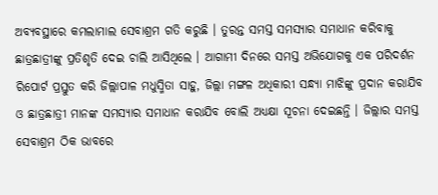ଅବ୍ୟବସ୍ଥାରେ କମଲାମାଲ ସେବାଶ୍ରମ ଗତି କରୁଛି । ତୁରନ୍ତ ସମସ୍ତ ସମସ୍ୟାର ସମାଧାନ କରିବାକୁ ଛାତ୍ରଛାତ୍ରୀଙ୍କୁ ପ୍ରତିଶୃତି ଦେଇ ଚାଲି ଆସିଥିଲେ । ଆଗାମୀ ଦିନରେ ସମସ୍ତ ଅଭିଯୋଗକୁ ଏକ ପରିଦର୍ଶନ ରିପୋର୍ଟ ପ୍ରସ୍ତୁତ କରି ଜିଲ୍ଲାପାଳ ମଧୁସ୍ମିତା ସାହୁ, ଜିଲ୍ଲା ମଙ୍ଗଳ ଅଧିକାରୀ ସନ୍ଧ୍ୟା ମାଝିଙ୍କୁ ପ୍ରଦାନ କରାଯିବ ଓ ଛାତ୍ରଛାତ୍ରୀ ମାନଙ୍କ ସମସ୍ୟାର ସମାଧାନ କରାଯିବ ବୋଲି ଅଧ୍ୟକ୍ଷା ସୂଚନା ଦେଇଛନ୍ତି । ଜିଲ୍ଲାର ସମସ୍ତ ସେବାଶ୍ରମ ଠିକ ଭାବରେ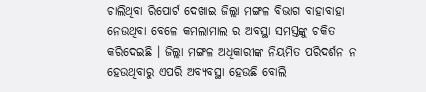ଚାଲିଥିବା ରିପୋର୍ଟ ଦେଖାଇ ଜିଲ୍ଲା ମଙ୍ଗଳ ବିଭାଗ ବାହାବାହା ନେଉଥିବା ବେଳେ କମଲାମାଲ ର ଅବସ୍ଥା ସମସ୍ତଙ୍କୁ ଚକିତ କରିଦେଇଛି । ଜିଲ୍ଲା ମଙ୍ଗଳ ଅଧିକାରୀଙ୍କ ନିୟମିତ ପରିଦର୍ଶନ ନ ହେଉଥିବାରୁ ଏପରି ଅବ୍ୟବସ୍ଥା ହେଉଛି ବୋଲି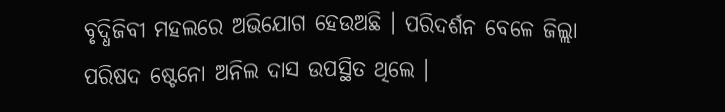ବୃଦ୍ଧିଜିବୀ ମହଲରେ ଅଭିଯୋଗ ହେଉଅଛି । ପରିଦର୍ଶନ ବେଳେ ଜିଲ୍ଲା ପରିଷଦ ଷ୍ଟେନୋ ଅନିଲ ଦାସ ଉପସ୍ଥିତ ଥିଲେ ।